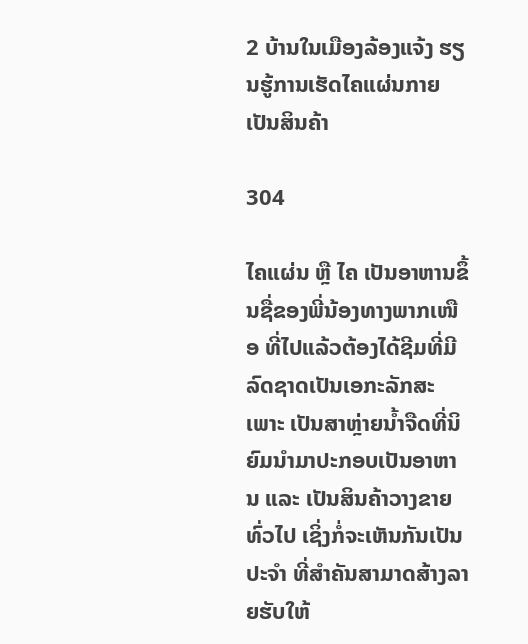2 ບ້ານໃນເມືອງລ້ອງແຈ້ງ ຮຽນຮູ້ການເຮັດໄຄແຜ່ນກາຍເປັນສິນຄ້າ

304

ໄຄແຜ່ນ ຫຼື ໄຄ ເປັນອາຫານຂຶ້ນຊື່ຂອງພີ່ນ້ອງທາງພາກເໜືອ ທີ່ໄປແລ້ວຕ້ອງໄດ້ຊີມທີ່ມີລົດຊາດເປັນເອກະລັກສະເພາະ ເປັນສາຫຼ່າຍນ້ຳຈືດທີ່ນິຍົມນຳມາປະກອບເປັນອາຫານ ແລະ ເປັນສິນຄ້າວາງຂາຍທົ່ວໄປ ເຊິ່ງກໍ່ຈະເຫັນກັນເປັນປະຈຳ ທີ່ສຳຄັນສາມາດສ້າງລາຍຮັບໃຫ້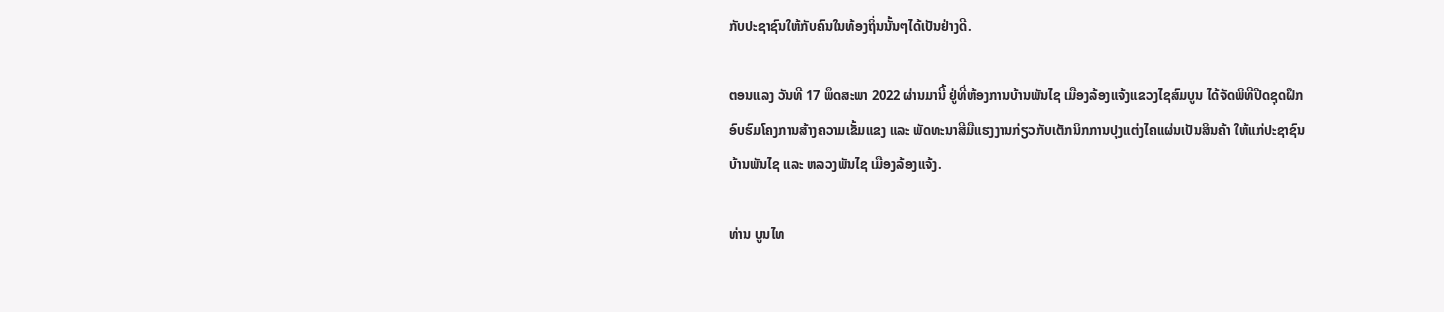ກັບປະຊາຊົນໃຫ້ກັບຄົນໃນທ້ອງຖິ່ນນັ້ນໆໄດ້ເປັນຢ່າງດີ.

ຕອນແລງ ວັນທີ 17 ພຶດສະພາ 2022 ຜ່ານມານີ້ ຢູ່ທີ່ຫ້ອງການບ້ານພັນໄຊ ເມືອງລ້ອງແຈ້ງແຂວງໄຊສົມບູນ ໄດ້ຈັດພິທີປີດຊຸດຝຶກອົບຮົມໂຄງການສ້າງຄວາມເຂັ້ມແຂງ ແລະ ພັດທະນາສີມືແຮງງານກ່ຽວກັບເຕັກນິກການປຸງແຕ່ງໄຄແຜ່ນເປັນສິນຄ້າ ໃຫ້ແກ່ປະຊາຊົນບ້ານພັນໄຊ ແລະ ຫລວງພັນໄຊ ເມືອງລ້ອງແຈ້ງ.

ທ່ານ ບູນໄທ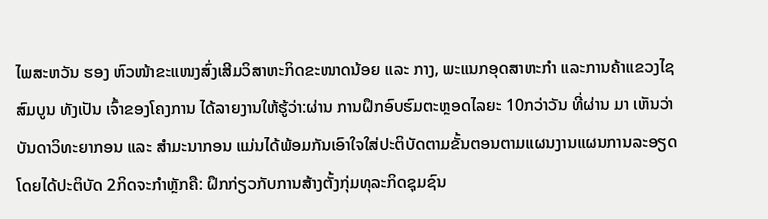ໄພສະຫວັນ ຮອງ ຫົວໜ້າຂະແໜງສົ່ງເສີມວິສາຫະກິດຂະໜາດນ້ອຍ ແລະ ກາງ, ພະແນກອຸດສາຫະກໍາ ແລະການຄ້າແຂວງໄຊສົມບູນ ທັງເປັນ ເຈົ້າຂອງໂຄງການ ໄດ້ລາຍງານໃຫ້ຮູ້ວ່າ:ຜ່ານ ການຝຶກອົບຮົມຕະຫຼອດໄລຍະ 10ກວ່າວັນ ທີ່ຜ່ານ ມາ ເຫັນວ່າບັນດາວິທະຍາກອນ ແລະ ສຳມະນາກອນ ແມ່ນໄດ້ພ້ອມກັນເອົາໃຈໃສ່ປະຕິບັດຕາມຂັ້ນຕອນຕາມແຜນງານແຜນການລະອຽດ ໂດຍໄດ້ປະຕິບັດ 2ກິດຈະກຳຫຼັກຄື: ຝຶກກ່ຽວກັບການສ້າງຕັ້ງກຸ່ມທຸລະກິດຊຸມຊົນ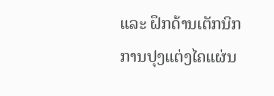ແລະ ຝຶກດ້ານເຕັກນິກການປຸງແຕ່ງໄຄແຜ່ນ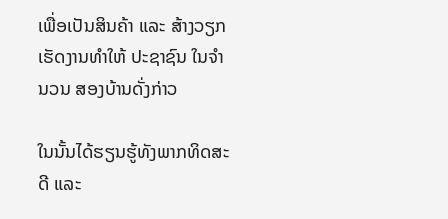ເພື່ອເປັນສິນຄ້າ ແລະ ສ້າງວຽກເຮັດງານທຳໃຫ້ ປະຊາຊົນ ໃນຈຳນວນ ສອງບ້ານດັ່ງກ່າວ

ໃນນັ້ນໄດ້ຮຽນຮູ້ທັງພາກທິດສະດີ ແລະ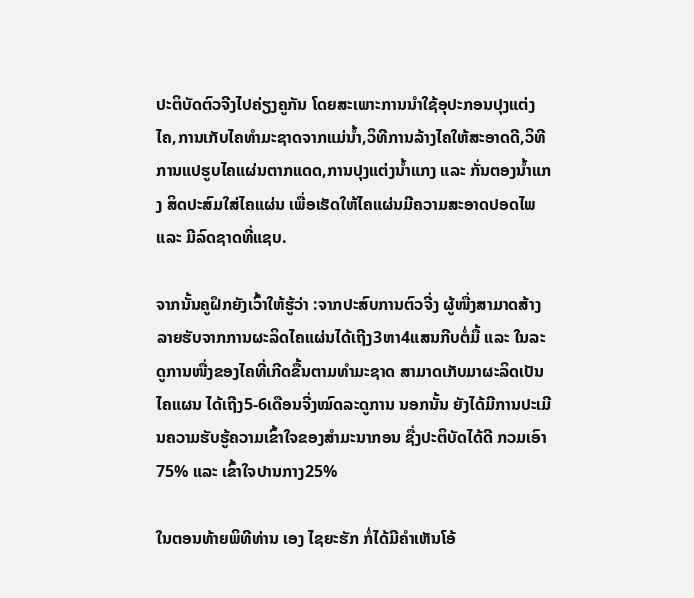ປະຕິບັດຕົວຈີງໄປຄ່ຽງຄູກັນ ໂດຍສະເພາະການນຳໃຊ້ອຸປະກອນປຸງແຕ່ງໄຄ,ການເກັບໄຄທຳມະຊາດຈາກແມ່ນ້ຳ,ວິທີການລ້າງໄຄໃຫ້ສະອາດດີ,ວິທີການແປຮູບໄຄແຜ່ນຕາກແດດ,ການປຸງແຕ່ງນ້ຳແກງ ແລະ ກັ່ນຕອງນ້ຳແກງ ສິດປະສົມໃສ່ໄຄແຜ່ນ ເພື່ອເຮັດໃຫ້ໄຄແຜ່ນມີຄວາມສະອາດປອດໄພ ແລະ ມີລົດຊາດທີ່ແຊບ.

ຈາກນັ້ນຄູຝຶກຍັງເວົ້າໃຫ້ຮູ້ວ່າ :ຈາກປະສົບການຕົວຈີ່ງ ຜູ້ໜື່ງສາມາດສ້າງລາຍຮັບຈາກການຜະລິດໄຄແຜ່ນໄດ້ເຖີງ3ຫາ4ແສນກີບຕໍ່ມື້ ແລະ ໃນລະດູການໜື່ງຂອງໄຄທີ່ເກີດຂື້ນຕາມທຳມະຊາດ ສາມາດເກັບມາຜະລິດເປັນໄຄແຜນ ໄດ້ເຖີງ5-6ເດືອນຈີ່ງໝົດລະດູການ ນອກນັ້ນ ຍັງໄດ້ມີການປະເມີນຄວາມຮັບຮູ້ຄວາມເຂົ້າໃຈຂອງສຳມະນາກອນ ຊື່ງປະຕິບັດໄດ້ດີ ກວມເອົາ75% ແລະ ເຂົ້າໃຈປານກາງ25%

ໃນຕອນທ້າຍພິທີທ່ານ ເອງ ໄຊຍະຮັກ ກໍ່ໄດ້ມີຄໍາເຫັນໂອ້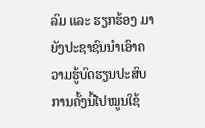ລົມ ແລະ ຮຽກຮ້ອງ ມາຍັງປະຊາຊົນນຳເອົາຄວາມຮູ້ບົດຮຽນປະສົບການຄັ້ງນີ້ໄປໝູນໃຊ້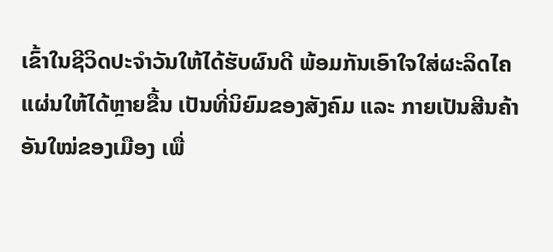ເຂົ້າໃນຊີວິດປະຈຳວັນໃຫ້ໄດ້ຮັບຜົນດີ ພ້ອມກັນເອົາໃຈໃສ່ຜະລິດໄຄແຜ່ນໃຫ້ໄດ້ຫຼາຍຂື້ນ ເປັນທີ່ນິຍົມຂອງສັງຄົມ ແລະ ກາຍເປັນສີນຄ້າອັນໃໝ່ຂອງເມືອງ ເພື່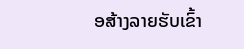ອສ້າງລາຍຮັບເຂົ້າ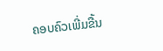ຄອບຄົວເພີ່ມຂື້ນ